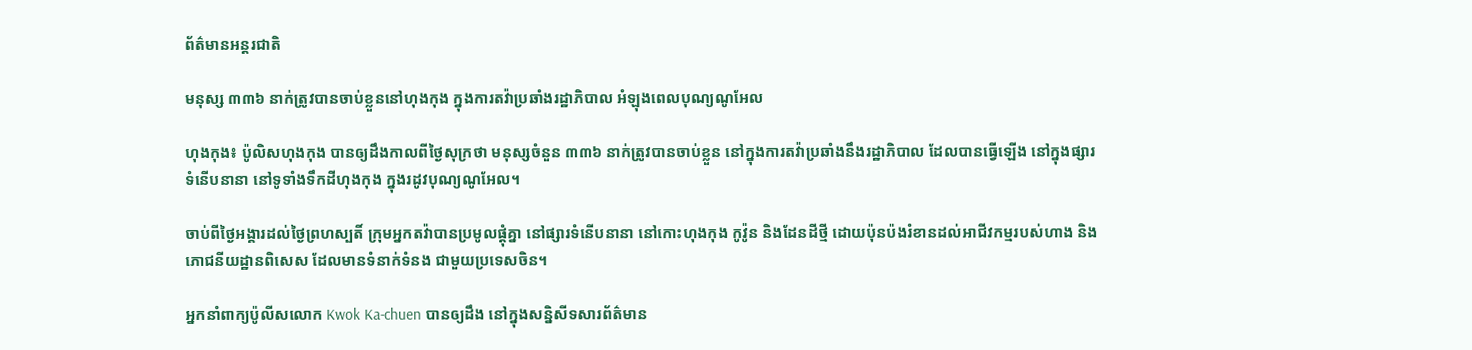ព័ត៌មានអន្តរជាតិ

មនុស្ស ៣៣៦ នាក់ត្រូវបានចាប់ខ្លួននៅហុងកុង ក្នុងការតវ៉ាប្រឆាំងរដ្ឋាភិបាល អំឡុងពេលបុណ្យណូអែល

ហុងកុង៖ ប៉ូលិសហុងកុង បានឲ្យដឹងកាលពីថ្ងៃសុក្រថា មនុស្សចំនួន ៣៣៦ នាក់ត្រូវបានចាប់ខ្លួន នៅក្នុងការតវ៉ាប្រឆាំងនឹងរដ្ឋាភិបាល ដែលបានធ្វើឡើង នៅក្នុងផ្សារទំនើបនានា នៅទូទាំងទឹកដីហុងកុង ក្នុងរដូវបុណ្យណូអែល។

ចាប់ពីថ្ងៃអង្គារដល់ថ្ងៃព្រហស្បតិ៍ ក្រុមអ្នកតវ៉ាបានប្រមូលផ្តុំគ្នា នៅផ្សារទំនើបនានា នៅកោះហុងកុង កូវ៉ូន និងដែនដីថ្មី ដោយប៉ុនប៉ងរំខានដល់អាជីវកម្មរបស់ហាង និងភោជនីយដ្ឋានពិសេស ដែលមានទំនាក់ទំនង ជាមួយប្រទេសចិន។

អ្នកនាំពាក្យប៉ូលីសលោក Kwok Ka-chuen បានឲ្យដឹង នៅក្នុងសន្និសីទសារព័ត៌មាន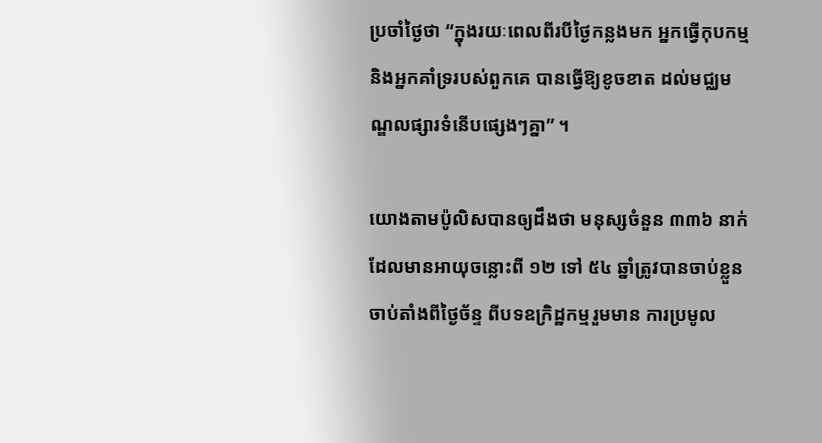ប្រចាំថ្ងៃថា “ក្នុងរយៈពេលពីរបីថ្ងៃកន្លងមក អ្នកធ្វើកុបកម្ម និងអ្នកគាំទ្ររបស់ពួកគេ បានធ្វើឱ្យខូចខាត ដល់មជ្ឈមណ្ឌលផ្សារទំនើបផ្សេងៗគ្នា” ។

យោងតាមប៉ូលិសបានឲ្យដឹងថា មនុស្សចំនួន ៣៣៦ នាក់ដែលមានអាយុចន្លោះពី ១២ ទៅ ៥៤ ឆ្នាំត្រូវបានចាប់ខ្លួន ចាប់តាំងពីថ្ងៃច័ន្ទ ពីបទឧក្រិដ្ឋកម្មរួមមាន ការប្រមូល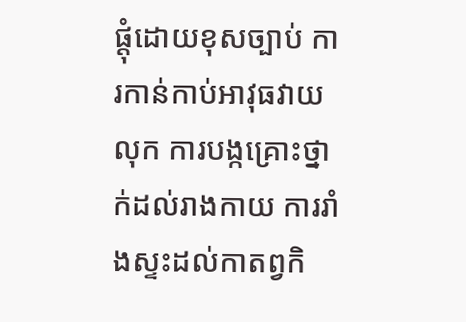ផ្តុំដោយខុសច្បាប់ ការកាន់កាប់អាវុធវាយលុក ការបង្កគ្រោះថ្នាក់ដល់រាងកាយ ការរាំងស្ទះដល់កាតព្វកិ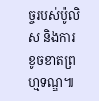ច្ចរបស់ប៉ូលិស និងការខូចខាតព្រហ្មទណ្ឌ៕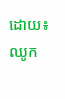ដោយ៖ ឈូក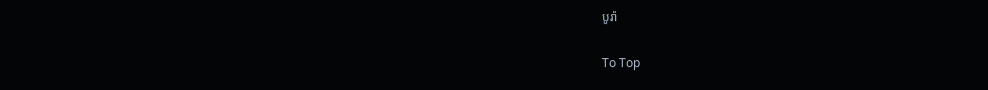បូរ៉ា

To Top